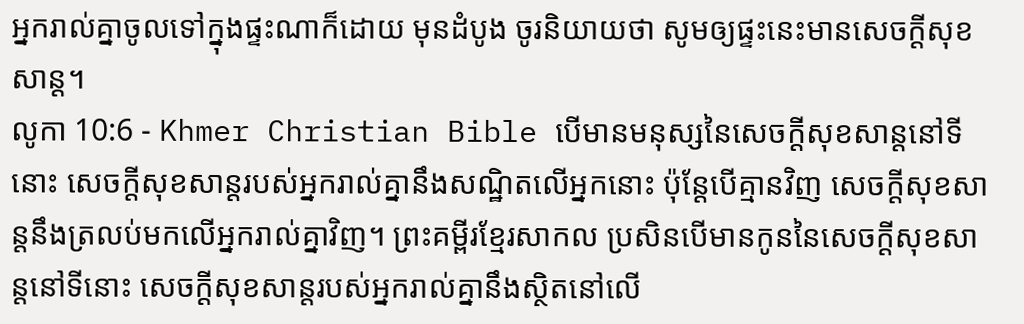អ្នករាល់គ្នាចូលទៅក្នុងផ្ទះណាក៏ដោយ មុនដំបូង ចូរនិយាយថា សូមឲ្យផ្ទះនេះមានសេចក្ដីសុខសាន្ដ។
លូកា 10:6 - Khmer Christian Bible បើមានមនុស្សនៃសេចក្ដីសុខសាន្ដនៅទីនោះ សេចក្ដីសុខសាន្ដរបស់អ្នករាល់គ្នានឹងសណ្ឋិតលើអ្នកនោះ ប៉ុន្ដែបើគ្មានវិញ សេចក្ដីសុខសាន្ដនឹងត្រលប់មកលើអ្នករាល់គ្នាវិញ។ ព្រះគម្ពីរខ្មែរសាកល ប្រសិនបើមានកូននៃសេចក្ដីសុខសាន្តនៅទីនោះ សេចក្ដីសុខសាន្តរបស់អ្នករាល់គ្នានឹងស្ថិតនៅលើ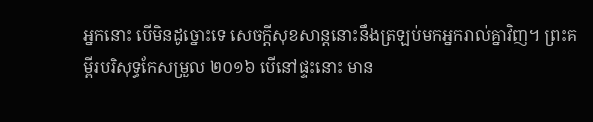អ្នកនោះ បើមិនដូច្នោះទេ សេចក្ដីសុខសាន្តនោះនឹងត្រឡប់មកអ្នករាល់គ្នាវិញ។ ព្រះគម្ពីរបរិសុទ្ធកែសម្រួល ២០១៦ បើនៅផ្ទះនោះ មាន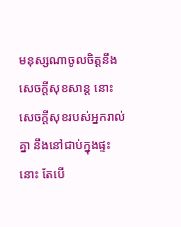មនុស្សណាចូលចិត្តនឹងសេចក្តីសុខសាន្ត នោះសេចក្តីសុខរបស់អ្នករាល់គ្នា នឹងនៅជាប់ក្នុងផ្ទះនោះ តែបើ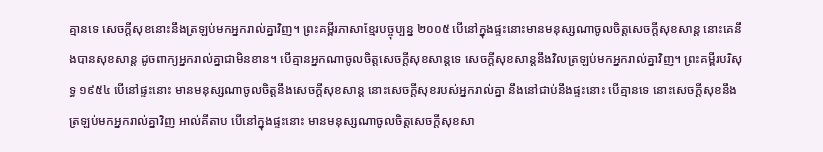គ្មានទេ សេចក្តីសុខនោះនឹងត្រឡប់មកអ្នករាល់គ្នាវិញ។ ព្រះគម្ពីរភាសាខ្មែរបច្ចុប្បន្ន ២០០៥ បើនៅក្នុងផ្ទះនោះមានមនុស្សណាចូលចិត្តសេចក្ដីសុខសាន្ត នោះគេនឹងបានសុខសាន្ត ដូចពាក្យអ្នករាល់គ្នាជាមិនខាន។ បើគ្មានអ្នកណាចូលចិត្តសេចក្ដីសុខសាន្តទេ សេចក្ដីសុខសាន្តនឹងវិលត្រឡប់មកអ្នករាល់គ្នាវិញ។ ព្រះគម្ពីរបរិសុទ្ធ ១៩៥៤ បើនៅផ្ទះនោះ មានមនុស្សណាចូលចិត្តនឹងសេចក្ដីសុខសាន្ត នោះសេចក្ដីសុខរបស់អ្នករាល់គ្នា នឹងនៅជាប់នឹងផ្ទះនោះ បើគ្មានទេ នោះសេចក្ដីសុខនឹងត្រឡប់មកអ្នករាល់គ្នាវិញ អាល់គីតាប បើនៅក្នុងផ្ទះនោះ មានមនុស្សណាចូលចិត្ដសេចក្ដីសុខសា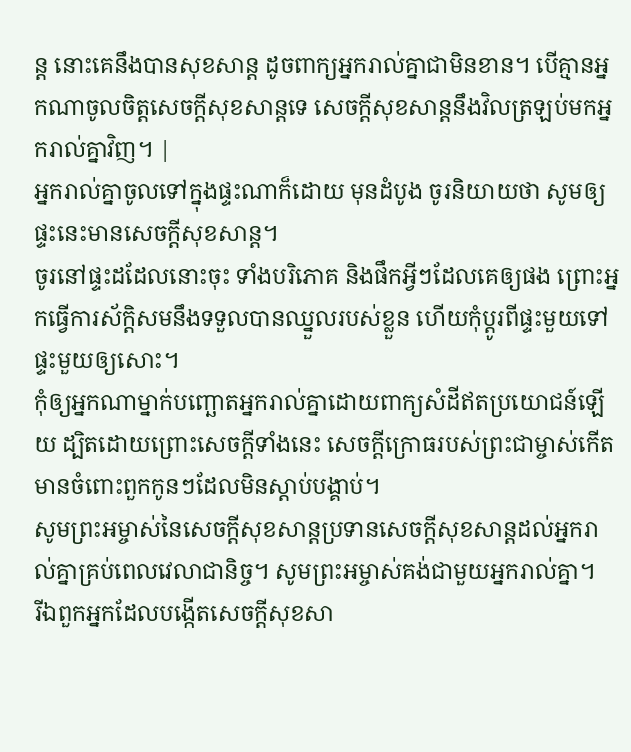ន្ដ នោះគេនឹងបានសុខសាន្ដ ដូចពាក្យអ្នករាល់គ្នាជាមិនខាន។ បើគ្មានអ្នកណាចូលចិត្ដសេចក្ដីសុខសាន្ដទេ សេចក្ដីសុខសាន្ដនឹងវិលត្រឡប់មកអ្នករាល់គ្នាវិញ។ |
អ្នករាល់គ្នាចូលទៅក្នុងផ្ទះណាក៏ដោយ មុនដំបូង ចូរនិយាយថា សូមឲ្យផ្ទះនេះមានសេចក្ដីសុខសាន្ដ។
ចូរនៅផ្ទះដដែលនោះចុះ ទាំងបរិភោគ និងផឹកអ្វីៗដែលគេឲ្យផង ព្រោះអ្នកធ្វើការស័ក្តិសមនឹងទទួលបានឈ្នួលរបស់ខ្លួន ហើយកុំប្ដូរពីផ្ទះមួយទៅផ្ទះមួយឲ្យសោះ។
កុំឲ្យអ្នកណាម្នាក់បញ្ឆោតអ្នករាល់គ្នាដោយពាក្យសំដីឥតប្រយោជន៍ឡើយ ដ្បិតដោយព្រោះសេចក្ដីទាំងនេះ សេចក្ដីក្រោធរបស់ព្រះជាម្ចាស់កើតមានចំពោះពួកកូនៗដែលមិនស្ដាប់បង្គាប់។
សូមព្រះអម្ចាស់នៃសេចក្ដីសុខសាន្តប្រទានសេចក្ដីសុខសាន្តដល់អ្នករាល់គ្នាគ្រប់ពេលវេលាជានិច្ច។ សូមព្រះអម្ចាស់គង់ជាមួយអ្នករាល់គ្នា។
រីឯពួកអ្នកដែលបង្កើតសេចក្ដីសុខសា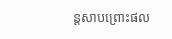ន្ដសាបព្រោះផល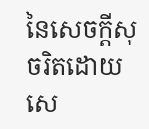នៃសេចក្ដីសុចរិតដោយសេ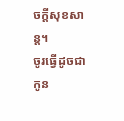ចក្ដីសុខសាន្ដ។
ចូរធ្វើដូចជាកូន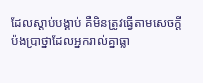ដែលស្ដាប់បង្គាប់ គឺមិនត្រូវធ្វើតាមសេចក្ដីប៉ងប្រាថ្នាដែលអ្នករាល់គ្នាធ្លា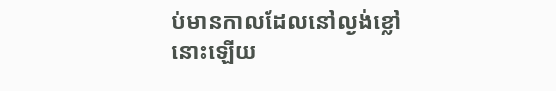ប់មានកាលដែលនៅល្ងង់ខ្លៅនោះឡើយ